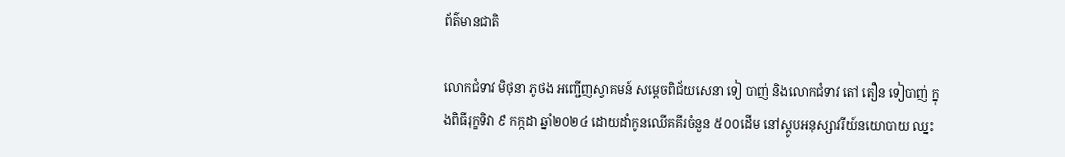ព័ត៌មានជាតិ

លោកជំទាវ មិថុនា ភូថង អញ្ជើញស្វាគមន៍ សម្តេចពិជ័យសេនា ទៀ បាញ់ និងលោកជំទាវ តៅ តឿន ទៀបាញ់ ក្នុងពិធីរុក្ខទិវា ៩ កក្កដា ឆ្នាំ២០២៤ ដោយដាំកូនឈើគគីរចំនួន ៥០០ដើម នៅស្តូបអនុស្សាវរីយ៍នយោបាយ ឈ្នះ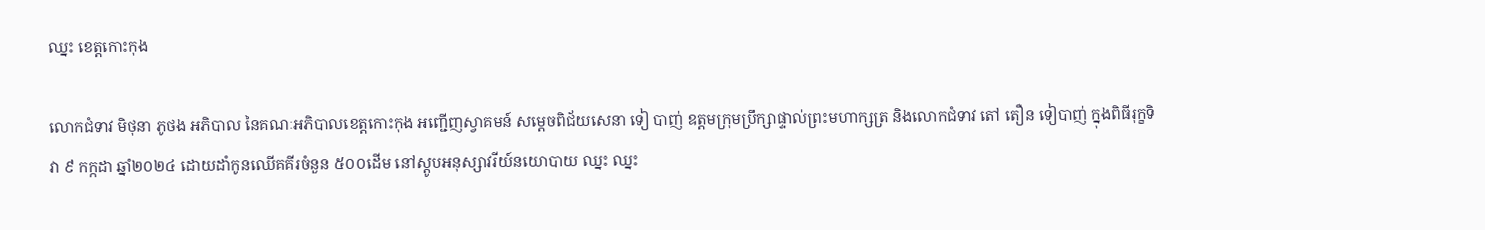ឈ្នះ ខេត្តកោះកុង

លោកជំទាវ មិថុនា ភូថង អភិបាល នៃគណៈអភិបាលខេត្តកោះកុង អញ្ជើញស្វាគមន៍ សម្តេចពិជ័យសេនា ទៀ បាញ់ ឧត្តមក្រុមប្រឹក្សាផ្ទាល់ព្រះមហាក្សត្រ និងលោកជំទាវ តៅ តឿន ទៀបាញ់ ក្នុងពិធីរុក្ខទិវា ៩ កក្កដា ឆ្នាំ២០២៤ ដោយដាំកូនឈើគគីរចំនួន ៥០០ដើម នៅស្តូបអនុស្សាវរីយ៍នយោបាយ ឈ្នះ ឈ្នះ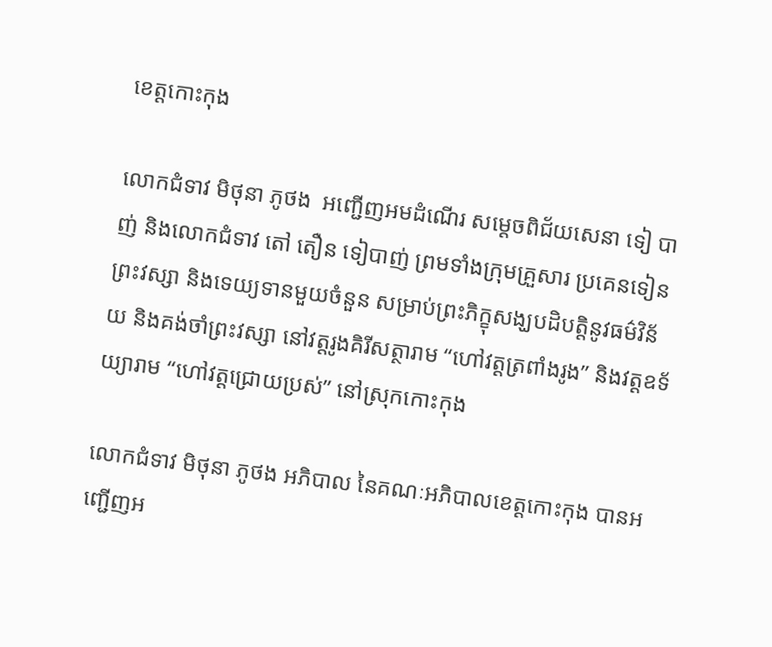ខេត្តកោះកុង

លោកជំទាវ មិថុនា ភូថង  អញ្ជើញអមដំណើរ សម្តេចពិជ័យសេនា ទៀ បាញ់ និងលោកជំទាវ តៅ តឿន ទៀបាញ់ ព្រមទាំងក្រុមគ្រួសារ ប្រគេនទៀនព្រះវស្សា និងទេយ្យទានមួយចំនួន សម្រាប់ព្រះភិក្ខុសង្ឃបដិបត្តិនូវធម៌វិន័យ និងគង់ចាំព្រះវស្សា នៅវត្តរូងគិរីសត្ថារាម “ហៅវត្តត្រពាំងរូង” និងវត្តឧទ័យ្យារាម “ហៅវត្តជ្រោយប្រស់” នៅស្រុកកោះកុង

លោកជំទាវ មិថុនា ភូថង អភិបាល នៃគណៈអភិបាលខេត្តកោះកុង បានអញ្ជើញអ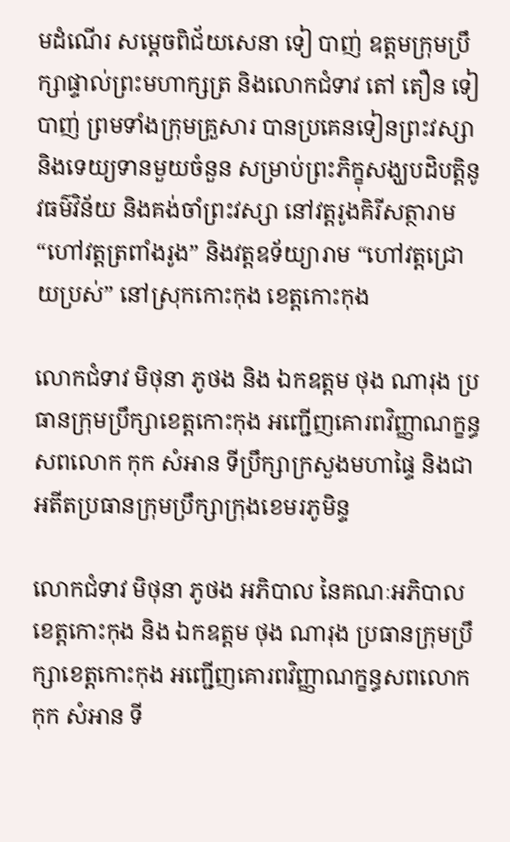មដំណើរ សម្តេចពិជ័យសេនា ទៀ បាញ់ ឧត្តមក្រុមប្រឹក្សាផ្ទាល់ព្រះមហាក្សត្រ និងលោកជំទាវ តៅ តឿន ទៀបាញ់ ព្រមទាំងក្រុមគ្រួសារ បានប្រគេនទៀនព្រះវស្សា និងទេយ្យទានមួយចំនួន សម្រាប់ព្រះភិក្ខុសង្ឃបដិបត្តិនូវធម៌វិន័យ និងគង់ចាំព្រះវស្សា នៅវត្តរូងគិរីសត្ថារាម “ហៅវត្តត្រពាំងរូង” និងវត្តឧទ័យ្យារាម “ហៅវត្តជ្រោយប្រស់” នៅស្រុកកោះកុង ខេត្តកោះកុង

លោកជំទាវ មិថុនា ភូថង និង ឯកឧត្តម ថុង ណារុង ប្រធានក្រុមប្រឹក្សាខេត្តកោះកុង អញ្ជើញគោរពវិញ្ញាណក្ខន្ធសពលោក កុក សំអាន ទីប្រឹក្សាក្រសួងមហាផ្ទៃ និងជាអតីតប្រធានក្រុមប្រឹក្សាក្រុងខេមរភូមិន្ទ

លោកជំទាវ មិថុនា ភូថង អភិបាល នៃគណៈអភិបាលខេត្តកោះកុង និង ឯកឧត្តម ថុង ណារុង ប្រធានក្រុមប្រឹក្សាខេត្តកោះកុង អញ្ជើញគោរពវិញ្ញាណក្ខន្ធសពលោក កុក សំអាន ទី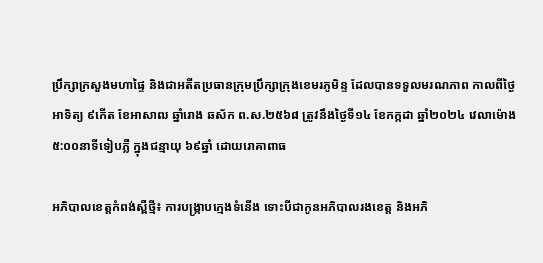ប្រឹក្សាក្រសួងមហាផ្ទៃ និងជាអតីតប្រធានក្រុមប្រឹក្សាក្រុងខេមរភូមិន្ទ ដែលបានទទួលមរណភាព កាលពីថ្ងៃអាទិត្យ ៩កើត ខែអាសាឍ ឆ្នាំរោង ឆស័ក ព.ស.២៥៦៨ ត្រូវនឹងថ្ងៃទី១៤ ខែកក្កដា ឆ្នាំ២០២៤ វេលាម៉ោង ៥:០០នាទីទៀបភ្លឺ ក្នុងជន្មាយុ ៦៩ឆ្នាំ ដោយរោគាពាធ

អភិបាលខេត្តកំពង់ស្ពឺថ្មី៖ ការបង្ក្រាបក្មេងទំនើង ទោះបីជាកូនអភិបាលរងខេត្ដ និងអភិ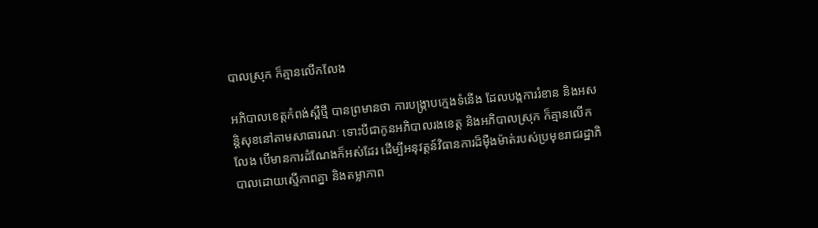បាលស្រុក ក៏គ្មានលើកលែង

អភិបាលខេត្តកំពង់ស្ពឺថ្មី បានព្រមានថា ការបង្ក្រាបក្មេងទំនើង ដែលបង្កការរំខាន និងអសន្ដិសុខនៅតាមសាធារណៈ ទោះបីជាកូនអភិបាលរងខេត្ដ និងអភិបាលស្រុក ក៏គ្មានលើកលែង បើមានការដំណែងក៏អស់ដែរ ដើម្បីអនុវត្ដន៍វិធានការដ៏ម៉ឺងម៉ាត់របស់ប្រមុខរាជរដ្ឋាភិបាលដោយស្មើភាពគ្នា និងតម្លាភាព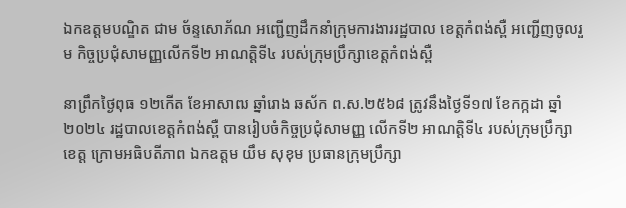ឯកឧត្តមបណ្ឌិត ជាម ច័ន្ទសោភ័ណ អញ្ជើញដឹកនាំក្រុមការងាររដ្ឋបាល ខេត្តកំពង់ស្ពឺ អញ្ជើញចូលរួម កិច្ចប្រជុំសាមញ្ញលើកទី២ អាណត្តិទី៤ របស់ក្រុមប្រឹក្សាខេត្តកំពង់ស្ពឺ

នាព្រឹកថ្ងៃពុធ ១២កើត ខែអាសាឍ ឆ្នាំរោង ឆស័ក ព.ស.២៥៦៨ ត្រូវនឹងថ្ងៃទី១៧ ខែកក្កដា ឆ្នាំ២០២៤ រដ្ឋបាលខេត្តកំពង់ស្ពឺ បានរៀបចំកិច្ចប្រជុំសាមញ្ញ លើកទី២ អាណត្តិទី៤ របស់ក្រុមប្រឹក្សាខេត្ត ក្រោមអធិបតីភាព ឯកឧត្តម យឹម សុខុម ប្រធានក្រុមប្រឹក្សា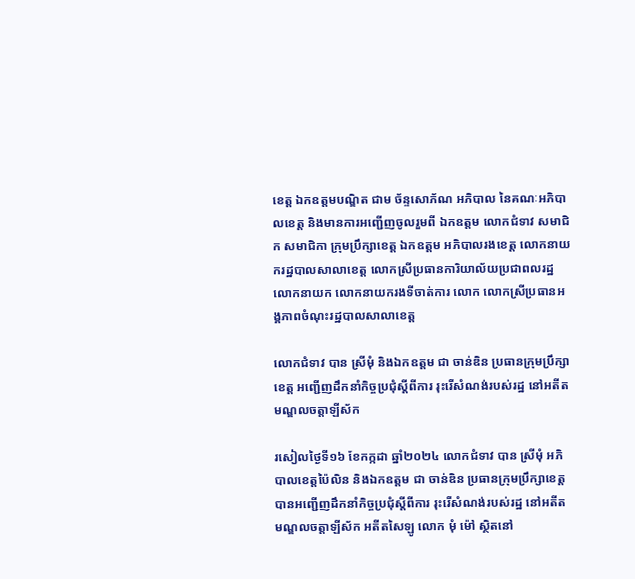ខេត្ត ឯកឧត្តមបណ្ឌិត ជាម ច័ន្ទសោភ័ណ អភិបាល នៃគណៈអភិបាលខេត្ត និងមានការអញ្ជើញចូលរួមពី ឯកឧត្តម លោកជំទាវ សមាជិក សមាជិកា ក្រុមប្រឹក្សាខេត្ត ឯកឧត្តម អភិបាលរងខេត្ត លោកនាយករដ្ឋបាលសាលាខេត្ត លោកស្រីប្រធានការិយាល័យប្រជាពលរដ្ឋ លោកនាយក លោកនាយករងទីចាត់ការ លោក លោកស្រីប្រធានអង្គភាពចំណុះរដ្ឋបាលសាលាខេត្ត

លោកជំទាវ បាន ស្រីមុំ និងឯកឧត្តម ជា ចាន់ឌិន ប្រធានក្រុមប្រឹក្សាខេត្ត អញ្ជើញដឹកនាំកិច្ចប្រជុំស្តីពីការ រុះរើសំណង់របស់រដ្ឋ នៅអតីតមណ្ឌលចត្តាឡីស័ក

រសៀលថ្ងៃទី១៦ ខែកក្កដា ឆ្នាំ២០២៤ លោកជំទាវ បាន ស្រីមុំ អភិបាលខេត្តប៉ៃលិន និងឯកឧត្តម ជា ចាន់ឌិន ប្រធានក្រុមប្រឹក្សាខេត្ត បានអញ្ជើញដឹកនាំកិច្ចប្រជុំស្តីពីការ រុះរើសំណង់របស់រដ្ឋ នៅអតីតមណ្ឌលចត្តាឡីស័ក អតីតសៃឡូ លោក មុំ ម៉ៅ ស្ថិតនៅ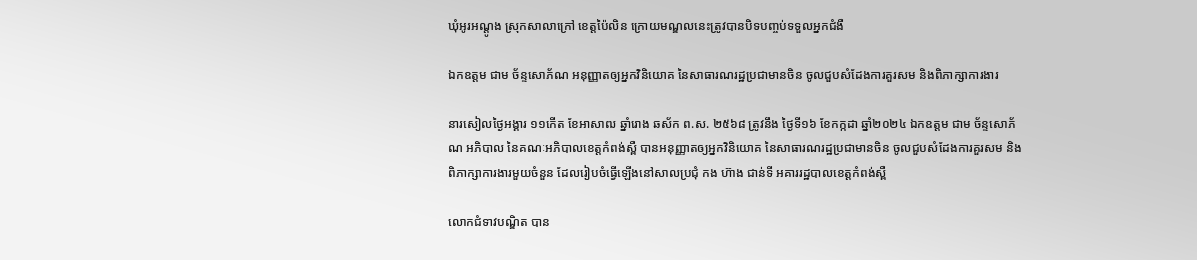ឃុំអូរអណ្តូង ស្រុកសាលាក្រៅ ខេត្តប៉ៃលិន ក្រោយមណ្ឌលនេះត្រូវបានបិទបញ្ចប់ទទួលអ្នកជំងឺ

ឯកឧត្តម ជាម ច័ន្ទសោភ័ណ អនុញ្ញាតឲ្យអ្នកវិនិយោគ នៃសាធារណរដ្ឋប្រជាមានចិន ចូលជួបសំដែងការគួរសម និងពិភាក្សាការងារ

នារសៀលថ្ងៃអង្គារ ១១កើត ខែអាសាឍ ឆ្នាំរោង ឆស័ក ព.ស. ២៥៦៨ ត្រូវនឹង ថ្ងៃទី១៦ ខែកក្កដា ឆ្នាំ២០២៤ ឯកឧត្តម ជាម ច័ន្ទសោភ័ណ អភិបាល នៃគណៈអភិបាលខេត្តកំពង់ស្ពឺ បានអនុញ្ញាតឲ្យអ្នកវិនិយោគ នៃសាធារណរដ្ឋប្រជាមានចិន ចូលជួបសំដែងការគួរសម និងពិភាក្សាការងារមួយចំនួន ដែលរៀបចំធ្វើឡើងនៅសាលប្រជុំ កង ហ៊ាង ជាន់ទី អគាររដ្ឋបាលខេត្តកំពង់ស្ពឺ

លោកជំទាវបណ្ឌិត បាន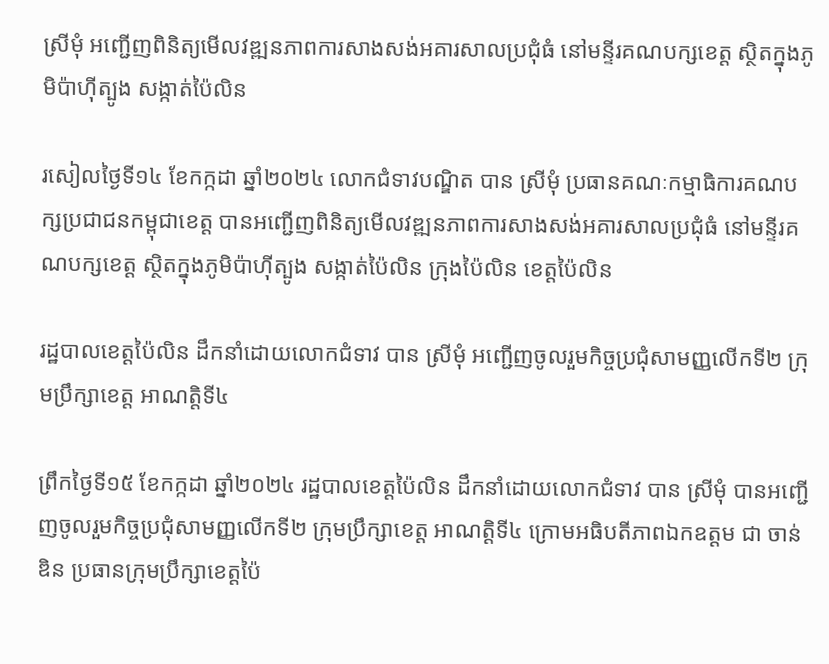ស្រីមុំ អញ្ជើញពិនិត្យមើលវឌ្ឍនភាពការសាងសង់អគារសាលប្រជុំធំ នៅមន្ទីរគណបក្សខេត្ត ស្ថិតក្នុងភូមិប៉ាហ៊ីត្បូង សង្កាត់ប៉ៃលិន

រសៀលថ្ងៃទី១៤ ខែកក្កដា ឆ្នាំ២០២៤ លោកជំទាវបណ្ឌិត បាន ស្រីមុំ ប្រធានគណៈកម្មាធិការគណបក្សប្រជាជនកម្ពុជាខេត្ត បានអញ្ជើញពិនិត្យមើលវឌ្ឍនភាពការសាងសង់អគារសាលប្រជុំធំ នៅមន្ទីរគណបក្សខេត្ត ស្ថិតក្នុងភូមិប៉ាហ៊ីត្បូង សង្កាត់ប៉ៃលិន ក្រុងប៉ៃលិន ខេត្តប៉ៃលិន

រដ្ឋបាលខេត្តប៉ៃលិន ដឹកនាំដោយលោកជំទាវ បាន ស្រីមុំ អញ្ជើញចូលរួមកិច្ចប្រជុំសាមញ្ញលើកទី២ ក្រុមប្រឹក្សាខេត្ត អាណត្តិទី៤

ព្រឹកថ្ងៃទី១៥ ខែកក្កដា ឆ្នាំ២០២៤ រដ្ឋបាលខេត្តប៉ៃលិន ដឹកនាំដោយលោកជំទាវ បាន ស្រីមុំ បានអញ្ជើញចូលរួមកិច្ចប្រជុំសាមញ្ញលើកទី២ ក្រុមប្រឹក្សាខេត្ត អាណត្តិទី៤ ក្រោមអធិបតីភាពឯកឧត្តម ជា ចាន់ឌិន ប្រធានក្រុមប្រឹក្សាខេត្តប៉ៃ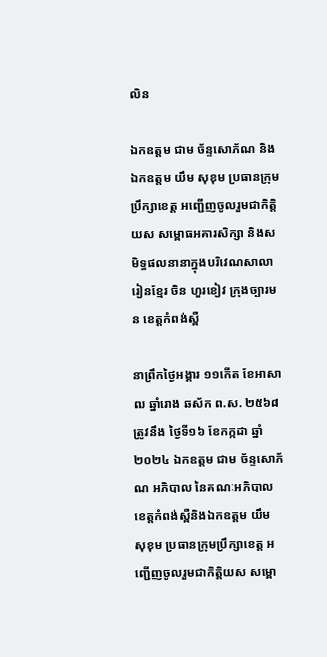លិន

ឯកឧត្តម ជាម ច័ន្ទសោភ័ណ និងឯកឧត្តម យឹម សុខុម ប្រធានក្រុមប្រឹក្សាខេត្ត អញ្ជើញចូលរួមជាកិត្តិយស សម្ពោធអគារសិក្សា និងសមិទ្ធផលនានាក្នុងបរិវេណសាលារៀនខ្មែរ ចិន ហួរខៀវ ក្រុងច្បារមន ខេត្តកំពង់ស្ពឺ

នាព្រឹកថ្ងៃអង្គារ ១១កើត ខែអាសាឍ ឆ្នាំរោង ឆស័ក ព.ស. ២៥៦៨ ត្រូវនឹង ថ្ងៃទី១៦ ខែកក្កដា ឆ្នាំ២០២៤ ឯកឧត្តម ជាម ច័ន្ទសោភ័ណ អភិបាល នៃគណៈអភិបាលខេត្តកំពង់ស្ពឺនិងឯកឧត្តម យឹម សុខុម ប្រធានក្រុមប្រឹក្សាខេត្ត អញ្ជើញចូលរួមជាកិត្តិយស សម្ពោ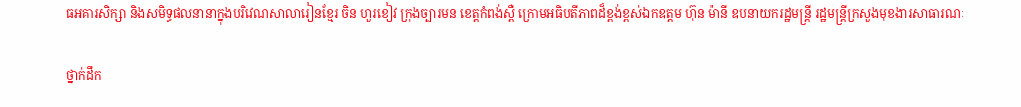ធអគារសិក្សា និងសមិទ្ធផលនានាក្នុងបរិវេណសាលារៀនខ្មែរ ចិន ហួរខៀវ ក្រុងច្បារមន ខេត្តកំពង់ស្ពឺ ក្រោមអធិបតីភាពដ៏ខ្ពង់ខ្ពស់ឯកឧត្តម ហ៊ុន ម៉ានី ឧបនាយករដ្ឋមន្ត្រី រដ្ឋមន្ត្រីក្រសួងមុខងារសាធារណៈ

ថ្នាក់ដឹក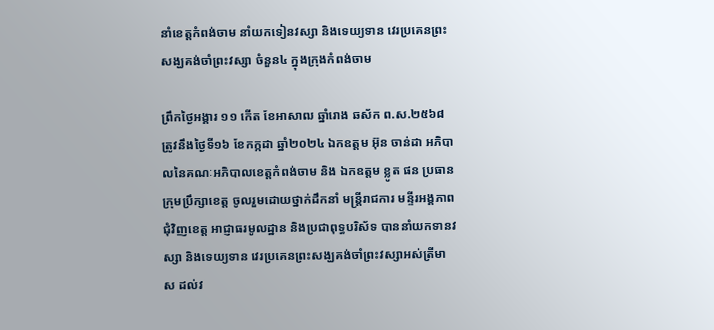នាំខេត្តកំពង់ចាម នាំយកទៀនវស្សា និងទេយ្យទាន វេរប្រគេនព្រះសង្ឃគង់ចាំព្រះវស្សា ចំនួន៤ ក្នុងក្រុងកំពង់ចាម

ព្រឹកថ្ងៃអង្គារ ១១ កើត ខែអាសាឍ ឆ្នាំរោង ឆស័ក ព.ស.២៥៦៨ ត្រូវនឹងថ្ងៃទី១៦ ខែកក្កដា ឆ្នាំ២០២៤ ឯកឧត្ដម អ៊ុន ចាន់ដា អភិបាលនៃគណៈអភិបាលខេត្តកំពង់ចាម និង ឯកឧត្តម ខ្លូត ផន ប្រធានក្រុមប្រឹក្សាខេត្ត ចូលរួមដោយថ្នាក់ដឹកនាំ មន្ត្រីរាជការ មន្ទីរអង្គភាពជុំវិញខេត្ត អាជ្ញាធរមូលដ្ឋាន និងប្រជាពុទ្ធបរិស័ទ បាននាំយកទានវស្សា និងទេយ្យទាន វេរប្រគេនព្រះសង្ឃគង់ចាំព្រះវស្សាអស់ត្រីមាស ដល់វ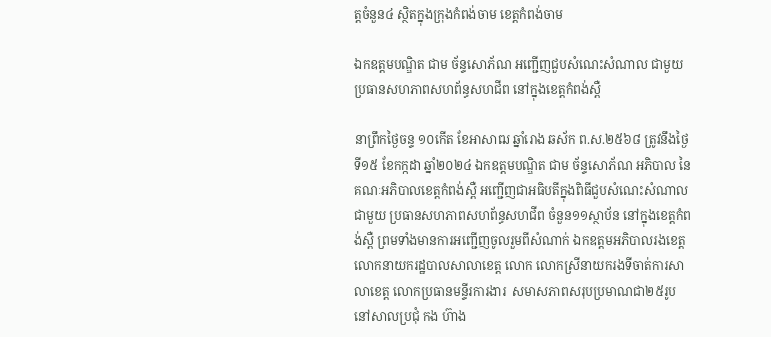ត្តចំនួន៤ ស្ថិតក្នុងក្រុងកំពង់ចាម ខេត្តកំពង់ចាម

ឯកឧត្តមបណ្ឌិត ជាម ច័ន្ទសោភ័ណ អញ្ជើញជួបសំណេះសំណាល ជាមួយប្រធានសហភាពសហព័ន្ធសហជីព នៅក្នុងខេត្តកំពង់ស្ពឺ

នាព្រឹកថ្ងៃចន្ទ ១០កើត ខែអាសាឍ ឆ្នាំរោង ឆស័ក ព.ស.២៥៦៨ ត្រូវនឹងថ្ងៃទី១៥ ខែកក្កដា ឆ្នាំ២០២៤ ឯកឧត្តមបណ្ឌិត ជាម ច័ន្ទសោភ័ណ អភិបាល នៃគណៈអភិបាលខេត្តកំពង់ស្ពឺ អញ្ជើញជាអធិបតីក្នុងពិធីជួបសំណេះសំណាលជាមួយ ប្រធានសហភាពសហព័ន្ធសហជីព ចំនួន១១ស្ថាប័ន នៅក្នុងខេត្តកំពង់ស្ពឺ ព្រមទាំងមានការអញ្ជើញចូលរួមពីសំណាក់ ឯកឧត្តមអភិបាលរងខេត្ត លោកនាយករដ្ឋបាលសាលាខេត្ត លោក លោកស្រីនាយករងទីចាត់ការសាលាខេត្ត លោកប្រធានមន្ទីរការងារ  សមាសភាពសរុបប្រមាណជា២៥រូប នៅសាលប្រជុំ កង ហ៊ាង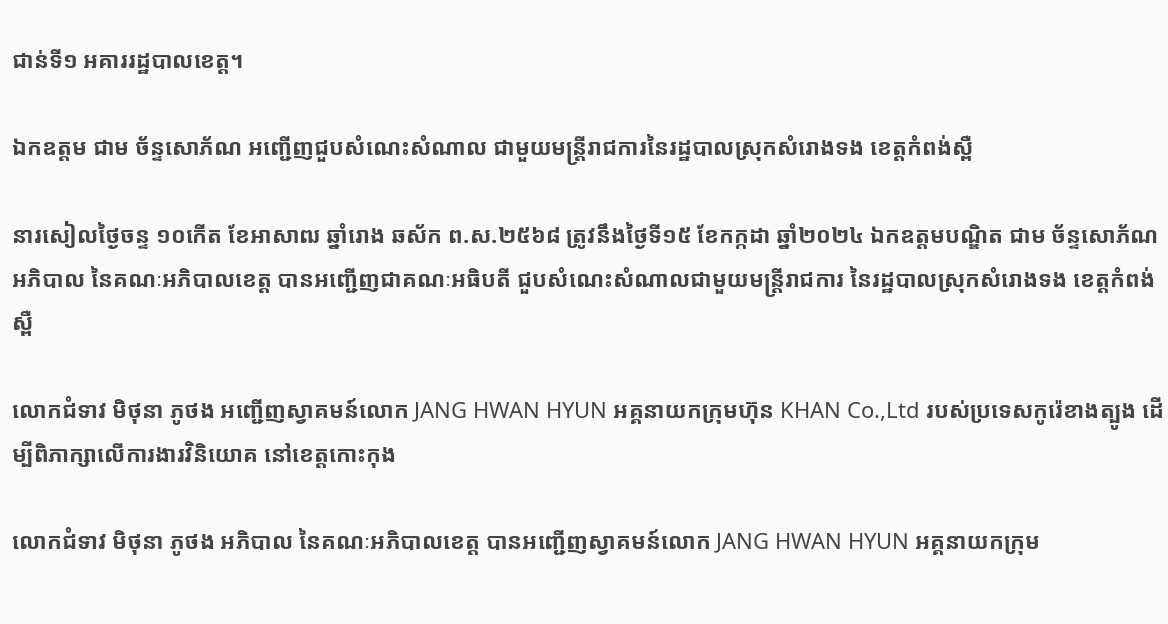ជាន់ទី១ អគាររដ្ឋបាលខេត្ត។

ឯកឧត្តម ជាម ច័ន្ទសោភ័ណ អញ្ជើញជួបសំណេះសំណាល ជាមួយមន្ត្រីរាជការនៃរដ្ឋបាលស្រុកសំរោងទង ខេត្តកំពង់ស្ពឺ

នារសៀលថ្ងៃចន្ទ ១០កើត ខែអាសាឍ ឆ្នាំរោង ឆស័ក ព.ស.២៥៦៨ ត្រូវនឹងថ្ងៃទី១៥ ខែកក្កដា ឆ្នាំ២០២៤ ឯកឧត្តមបណ្ឌិត ជាម ច័ន្ទសោភ័ណ អភិបាល នៃគណៈអភិបាលខេត្ត បានអញ្ជើញជាគណៈអធិបតី ជួបសំណេះសំណាលជាមួយមន្ត្រីរាជការ នៃរដ្ឋបាលស្រុកសំរោងទង ខេត្តកំពង់ស្ពឺ

លោកជំទាវ មិថុនា ភូថង អញ្ជើញស្វាគមន៍លោក JANG HWAN HYUN អគ្គនាយកក្រុមហ៊ុន KHAN Co.,Ltd របស់ប្រទេសកូរ៉េខាងត្បូង ដើម្បីពិភាក្សាលើការងារវិនិយោគ នៅខេត្តកោះកុង

លោកជំទាវ មិថុនា ភូថង អភិបាល នៃគណៈអភិបាលខេត្ត បានអញ្ជើញស្វាគមន៍លោក JANG HWAN HYUN អគ្គនាយកក្រុម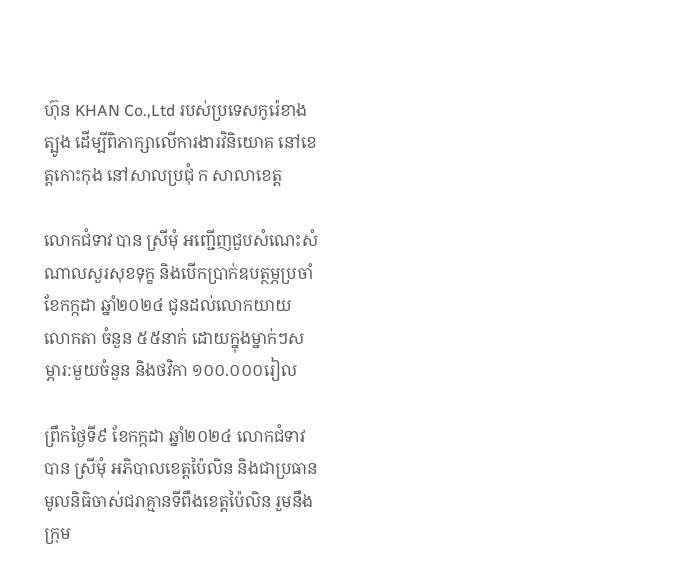ហ៊ុន KHAN Co.,Ltd របស់ប្រទេសកូរ៉េខាងត្បូង ដើម្បីពិភាក្សាលើការងារវិនិយោគ នៅខេត្តកោះកុង នៅសាលប្រជុំ ក សាលាខេត្ត

លោកជំទាវ បាន ស្រីមុំ អញ្ជើញជួបសំណេះសំណាលសួរសុខទុក្ខ និងបើកប្រាក់ឧបត្ថម្ភប្រចាំខែកក្កដា ឆ្នាំ២០២៤ ជូនដល់លោកយាយ លោកតា ចំនួន ៥៥នាក់ ដោយក្នុងម្នាក់ៗសម្ភារ:មួយចំនួន និងថវិកា ១០០.០០០រៀល

ព្រឹកថ្ងៃទី៩ ខែកក្កដា ឆ្នាំ២០២៤ លោកជំទាវ បាន ស្រីមុំ អភិបាលខេត្តប៉ៃលិន និងជាប្រធានមូលនិធិចាស់ជរាគ្មានទីពឹងខេត្តប៉ៃលិន រួមនឹងក្រុម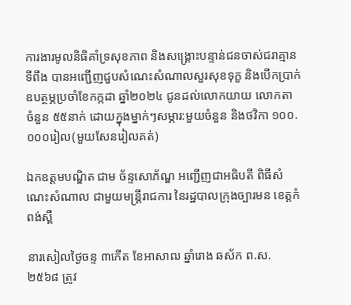ការងារមូលនិធិគាំទ្រសុខភាព និងសង្គ្រោះបន្ទាន់ជនចាស់ជរាគ្មានទីពឹង បានអញ្ជើញជួបសំណេះសំណាលសួរសុខទុក្ខ និងបើកប្រាក់ឧបត្ថម្ភប្រចាំខែកក្កដា ឆ្នាំ២០២៤ ជូនដល់លោកយាយ លោកតា ចំនួន ៥៥នាក់ ដោយក្នុងម្នាក់ៗសម្ភារ:មួយចំនួន និងថវិកា ១០០.០០០រៀល(មួយសែនរៀលគត់)

ឯកឧត្តមបណ្ឌិត ជាម ច័ន្ទសោភ័ណ្ឌ អញ្ជើញជាអធិបតី ពិធីសំណេះសំណាល ជាមួយមន្ត្រីរាជការ នៃរដ្ឋបាលក្រុងច្បារមន ខេត្តកំពង់ស្ពឺ

នារសៀលថ្ងៃចន្ទ ៣កើត ខែអាសាឍ ឆ្នាំរោង ឆស័ក ព.ស.២៥៦៨ ត្រូវ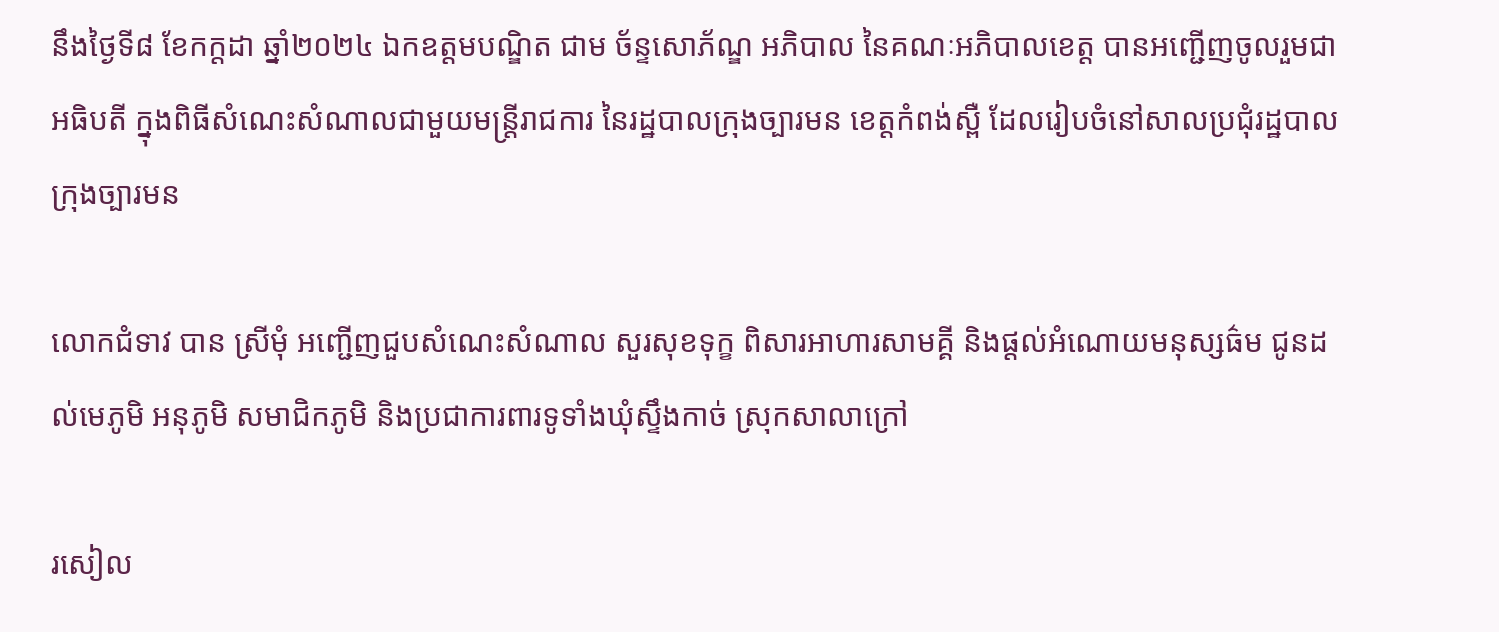នឹងថ្ងៃទី៨ ខែកក្តដា ឆ្នាំ២០២៤ ឯកឧត្តមបណ្ឌិត ជាម ច័ន្ទសោភ័ណ្ឌ អភិបាល នៃគណៈអភិបាលខេត្ត បានអញ្ជើញចូលរួមជាអធិបតី ក្នុងពិធីសំណេះសំណាលជាមួយមន្ត្រីរាជការ នៃរដ្ឋបាលក្រុងច្បារមន ខេត្តកំពង់ស្ពឺ ដែលរៀបចំនៅសាលប្រជុំរដ្ឋបាលក្រុងច្បារមន

លោកជំទាវ បាន ស្រីមុំ អញ្ជើញជួបសំណេះសំណាល សួរសុខទុក្ខ ពិសារអាហារសាមគ្គី និងផ្តល់អំណោយមនុស្សធ៌ម ជូនដល់មេភូមិ អនុភូមិ សមាជិកភូមិ និងប្រជាការពារទូទាំងឃុំស្ទឹងកាច់ ស្រុកសាលាក្រៅ

រសៀល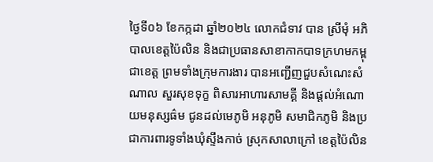ថ្ងៃទី០៦ ខែកក្កដា ឆ្នាំ២០២៤ លោកជំទាវ បាន ស្រីមុំ អភិបាលខេត្តប៉ៃលិន និងជាប្រធានសាខាកាកបាទក្រហមកម្ពុជាខេត្ត ព្រមទាំងក្រុមការងារ បានអញ្ជើញជួបសំណេះសំណាល សួរសុខទុក្ខ ពិសារអាហារសាមគ្គី និងផ្តល់អំណោយមនុស្សធ៌ម ជូនដល់មេភូមិ អនុភូមិ សមាជិកភូមិ និងប្រជាការពារទូទាំងឃុំស្ទឹងកាច់ ស្រុកសាលាក្រៅ ខេត្តប៉ៃលិន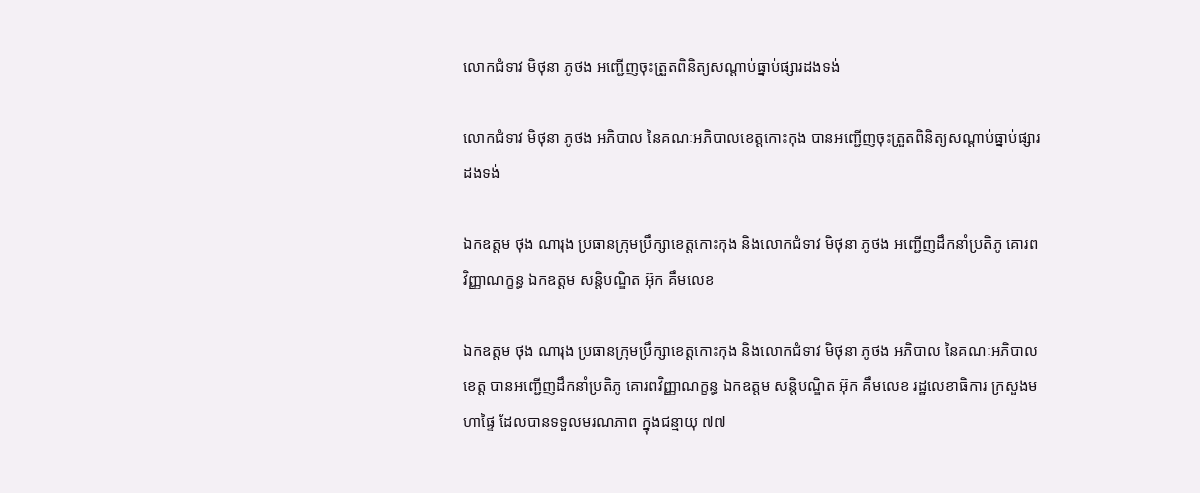លោកជំទាវ មិថុនា ភូថង អញ្ជើញចុះត្រួតពិនិត្យសណ្ដាប់ធ្នាប់ផ្សារដងទង់

លោកជំទាវ មិថុនា ភូថង អភិបាល នៃគណៈអភិបាលខេត្តកោះកុង បានអញ្ជើញចុះត្រួតពិនិត្យសណ្ដាប់ធ្នាប់ផ្សារដងទង់

ឯកឧត្តម ថុង ណារុង ប្រធានក្រុមប្រឹក្សាខេត្តកោះកុង និងលោកជំទាវ មិថុនា ភូថង អញ្ជើញដឹកនាំប្រតិភូ គោរពវិញ្ញាណក្ខន្ធ ឯកឧត្តម សន្តិបណ្ឌិត អ៊ុក គឹមលេខ

ឯកឧត្តម ថុង ណារុង ប្រធានក្រុមប្រឹក្សាខេត្តកោះកុង និងលោកជំទាវ មិថុនា ភូថង អភិបាល នៃគណៈអភិបាលខេត្ត បានអញ្ជើញដឹកនាំប្រតិភូ គោរពវិញ្ញាណក្ខន្ធ ឯកឧត្តម សន្តិបណ្ឌិត អ៊ុក គឹមលេខ រដ្ឋលេខាធិការ ក្រសួងមហាផ្ទៃ ដែលបានទទួលមរណភាព ក្នុងជន្មាយុ ៧៧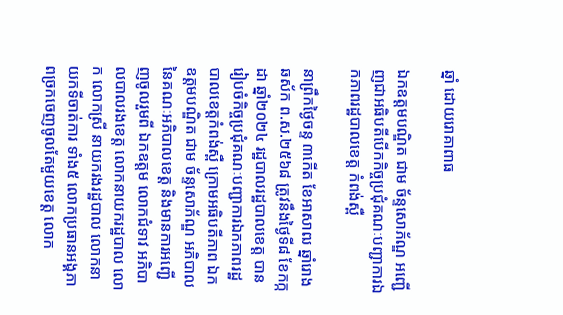ឆ្នាំ ដោយរោគាពាធ

ឯកឧត្តមបណ្ឌិត ជាម ច័ន្ទសោភ័ណ្ឌ អញ្ជើញជាអធិបតីបើកកិច្ចប្រជុំគណៈបញ្ជាការឯកភាពរដ្ឋបាលខេត្ត កំពង់ស្ពឺ

នាព្រឹកថ្ងៃចន្ទ ៣កើត ខែអាសាឍ ឆ្នាំរោង ឆស័ក ព.ស.២៥៦៨ ត្រូវនឹងថ្ងៃទី៨ ខែកក្កដា ឆ្នាំ២០២៤ រដ្ឋបាលរដ្ឋបាលខេត្ត បានរៀបចំកិច្ចប្រជុំគណៈបញ្ជាការឯកភាពរដ្ឋបាលខេត្តកំពង់ស្ពឺ ក្រោមអធិបតីភាព ឯកឧត្តមបណ្ឌិត ជាម ច័ន្ទសោភ័ណ្ឌ អភិបាល នៃគណៈអភិបាលខេត្ត និងមានការអញ្ជើញចូលរួមពី ឯកឧត្តម លោកជំទាវ អភិបាលបាលរងខេត្ត លោកនាយករដ្ឋបាល លោក លោកស្រី នាយករងរដ្ឋបាល លោកនាយកទីចាត់ការ ទាំង៥ លោកប្រធានអង្គភាពច្រកចេញចូលតែមួយខេត្ត លោក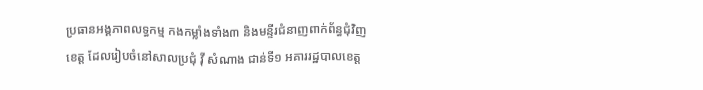ប្រធានអង្គភាពលទ្ធកម្ម កងកម្លាំងទាំង៣ និងមន្ទីរជំនាញពាក់ព័ន្ធជុំវិញខេត្ត ដែលរៀបចំនៅសាលប្រជុំ វ៉ី សំណាង ជាន់ទី១ អគាររដ្ឋបាលខេត្ត